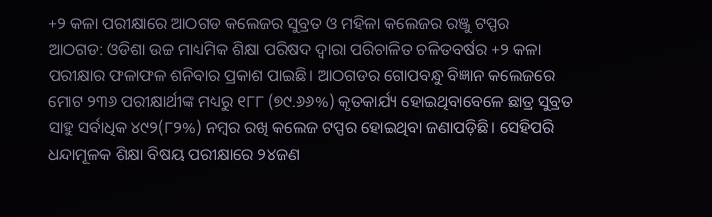+୨ କଳା ପରୀକ୍ଷାରେ ଆଠଗଡ କଲେଜର ସୁବ୍ରତ ଓ ମହିଳା କଲେଜର ରଞ୍ଜୁ ଟପ୍ପର
ଆଠଗଡ: ଓଡିଶା ଉଚ୍ଚ ମାଧ୍ୟମିକ ଶିକ୍ଷା ପରିଷଦ ଦ୍ୱାରା ପରିଚାଳିତ ଚଳିତବର୍ଷର +୨ କଳା ପରୀକ୍ଷାର ଫଳାଫଳ ଶନିବାର ପ୍ରକାଶ ପାଇଛି। ଆଠଗଡର ଗୋପବନ୍ଧୁ ବିଜ୍ଞାନ କଲେଜରେ ମୋଟ ୨୩୬ ପରୀକ୍ଷାର୍ଥୀଙ୍କ ମଧ୍ୟରୁ ୧୮୮ (୭୯.୬୬%) କୃତକାର୍ଯ୍ୟ ହୋଇଥିବାବେଳେ ଛାତ୍ର ସୁବ୍ରତ ସାହୁ ସର୍ବାଧିକ ୪୯୨(୮୨%) ନମ୍ବର ରଖି କଲେଜ ଟପ୍ପର ହୋଇଥିବା ଜଣାପଡ଼ିଛି। ସେହିପରି ଧନ୍ଦାମୂଳକ ଶିକ୍ଷା ବିଷୟ ପରୀକ୍ଷାରେ ୨୪ଜଣ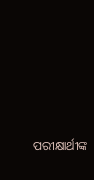ପରୀକ୍ଷାର୍ଥୀଙ୍କ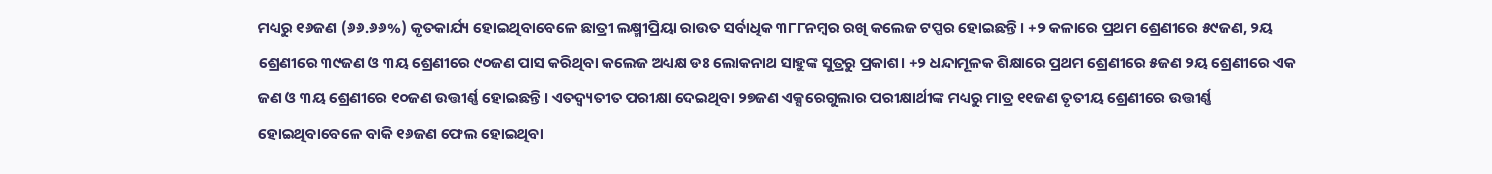ମଧ୍ୟରୁ ୧୬ଜଣ (୬୬.୬୬%) କୃତକାର୍ଯ୍ୟ ହୋଇଥିବାବେଳେ ଛାତ୍ରୀ ଲକ୍ଷ୍ମୀପ୍ରିୟା ରାଉତ ସର୍ବାଧିକ ୩୮୮ନମ୍ବର ରଖି କଲେଜ ଟପ୍ପର ହୋଇଛନ୍ତି। +୨ କଳାରେ ପ୍ରଥମ ଶ୍ରେଣୀରେ ୫୯ଜଣ, ୨ୟ ଶ୍ରେଣୀରେ ୩୯ଜଣ ଓ ୩ୟ ଶ୍ରେଣୀରେ ୯୦ଜଣ ପାସ କରିଥିବା କଲେଜ ଅଧ୍ୟକ୍ଷ ଡଃ ଲୋକନାଥ ସାହୁଙ୍କ ସୁତ୍ରରୁ ପ୍ରକାଶ। +୨ ଧନ୍ଦାମୂଳକ ଶିକ୍ଷାରେ ପ୍ରଥମ ଶ୍ରେଣୀରେ ୫ଜଣ ୨ୟ ଶ୍ରେଣୀରେ ଏକ ଜଣ ଓ ୩ୟ ଶ୍ରେଣୀରେ ୧୦ଜଣ ଉତ୍ତୀର୍ଣ୍ଣ ହୋଇଛନ୍ତି। ଏତଦ୍ବ୍ୟତୀତ ପରୀକ୍ଷା ଦେଇଥିବା ୨୭ଜଣ ଏକ୍ସରେଗୁଲାର ପରୀକ୍ଷାର୍ଥୀଙ୍କ ମଧ୍ୟରୁ ମାତ୍ର ୧୧ଜଣ ତୃତୀୟ ଶ୍ରେଣୀରେ ଉତ୍ତୀର୍ଣ୍ଣ ହୋଇଥିବାବେଳେ ବାକି ୧୬ଜଣ ଫେଲ ହୋଇଥିବା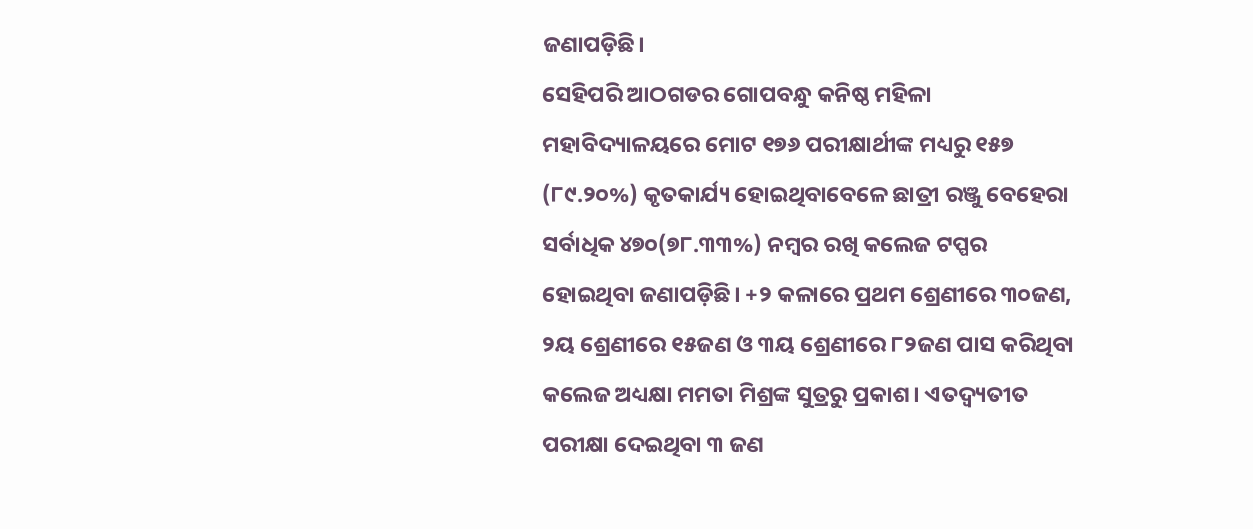ଜଣାପଡ଼ିଛି।
ସେହିପରି ଆଠଗଡର ଗୋପବନ୍ଧୁ କନିଷ୍ଠ ମହିଳା ମହାବିଦ୍ୟାଳୟରେ ମୋଟ ୧୭୬ ପରୀକ୍ଷାର୍ଥୀଙ୍କ ମଧ୍ୟରୁ ୧୫୭ (୮୯.୨୦%) କୃତକାର୍ଯ୍ୟ ହୋଇଥିବାବେଳେ ଛାତ୍ରୀ ରଞ୍ଜୁ ବେହେରା ସର୍ବାଧିକ ୪୭୦(୭୮.୩୩%) ନମ୍ବର ରଖି କଲେଜ ଟପ୍ପର ହୋଇଥିବା ଜଣାପଡ଼ିଛି। +୨ କଳାରେ ପ୍ରଥମ ଶ୍ରେଣୀରେ ୩୦ଜଣ, ୨ୟ ଶ୍ରେଣୀରେ ୧୫ଜଣ ଓ ୩ୟ ଶ୍ରେଣୀରେ ୮୨ଜଣ ପାସ କରିଥିବା କଲେଜ ଅଧ୍ୟକ୍ଷା ମମତା ମିଶ୍ରଙ୍କ ସୁତ୍ରରୁ ପ୍ରକାଶ। ଏତଦ୍ବ୍ୟତୀତ ପରୀକ୍ଷା ଦେଇଥିବା ୩ ଜଣ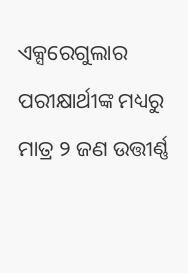ଏକ୍ସରେଗୁଲାର ପରୀକ୍ଷାର୍ଥୀଙ୍କ ମଧ୍ୟରୁ ମାତ୍ର ୨ ଜଣ ଉତ୍ତୀର୍ଣ୍ଣ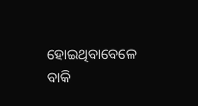ହୋଇଥିବାବେଳେ ବାକି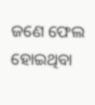ଜଣେ ଫେଲ ହୋଇଥିବା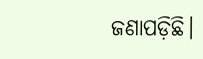ଜଣାପଡ଼ିଛି।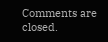Comments are closed.